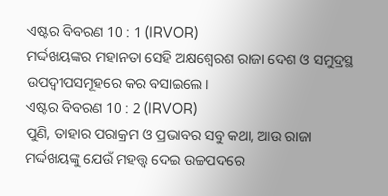ଏଷ୍ଟର ବିବରଣ 10 : 1 (IRVOR)
ମର୍ଦ୍ଦଖୟଙ୍କର ମହାନତା ସେହି ଅକ୍ଷଶ୍ୱେରଶ ରାଜା ଦେଶ ଓ ସମୁଦ୍ରସ୍ଥ ଉପଦ୍ୱୀପସମୂହରେ କର ବସାଇଲେ।
ଏଷ୍ଟର ବିବରଣ 10 : 2 (IRVOR)
ପୁଣି, ତାହାର ପରାକ୍ରମ ଓ ପ୍ରଭାବର ସବୁ କଥା, ଆଉ ରାଜା ମର୍ଦ୍ଦଖୟଙ୍କୁ ଯେଉଁ ମହତ୍ତ୍ୱ ଦେଇ ଉଚ୍ଚପଦରେ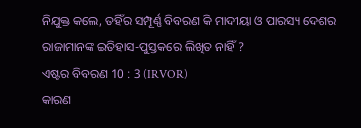ନିଯୁକ୍ତ କଲେ, ତହିଁର ସମ୍ପୂର୍ଣ୍ଣ ବିବରଣ କି ମାଦୀୟା ଓ ପାରସ୍ୟ ଦେଶର ରାଜାମାନଙ୍କ ଇତିହାସ-ପୁସ୍ତକରେ ଲିଖିତ ନାହିଁ ?
ଏଷ୍ଟର ବିବରଣ 10 : 3 (IRVOR)
କାରଣ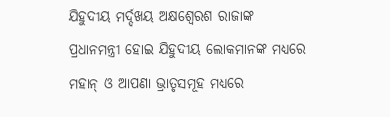ଯିହୁଦୀୟ ମର୍ଦ୍ଦଖୟ ଅକ୍ଷଶ୍ୱେରଶ ରାଜାଙ୍କ ପ୍ରଧାନମନ୍ତ୍ରୀ ହୋଇ ଯିହୁଦୀୟ ଲୋକମାନଙ୍କ ମଧ୍ୟରେ ମହାନ୍ ଓ ଆପଣା ଭ୍ରାତୃସମୂହ ମଧ୍ୟରେ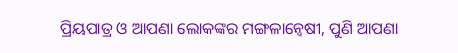ପ୍ରିୟପାତ୍ର ଓ ଆପଣା ଲୋକଙ୍କର ମଙ୍ଗଳାନ୍ୱେଷୀ, ପୁଣି ଆପଣା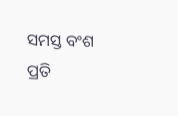ସମସ୍ତ ବଂଶ ପ୍ରତି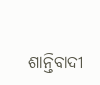ଶାନ୍ତିବାଦୀ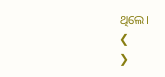ଥିଲେ।
❮
❯